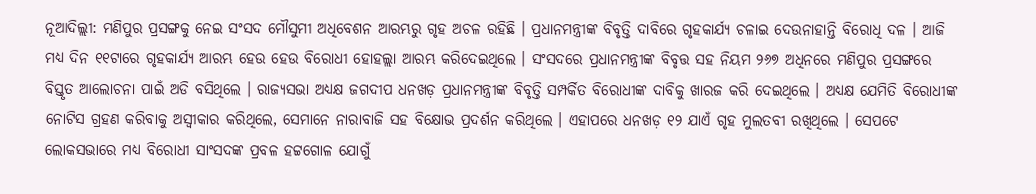ନୂଆଦିଲ୍ଲୀ: ମଣିପୁର ପ୍ରସଙ୍ଗକୁ ନେଇ ସଂସଦ ମୌସୁମୀ ଅଧିବେଶନ ଆରମ୍ଭରୁ ଗୃହ ଅଚଳ ରହିଛି । ପ୍ରଧାନମନ୍ତ୍ରୀଙ୍କ ବିବୃତ୍ତି ଦାବିରେ ଗୃହକାର୍ଯ୍ୟ ଚଳାଇ ଦେଉନାହାନ୍ତି ବିରୋଧି ଦଳ । ଆଜି ମଧ୍ୟ ଦିନ ୧୧ଟାରେ ଗୃହକାର୍ଯ୍ୟ ଆରମ୍ଭ ହେଉ ହେଉ ବିରୋଧୀ ହୋହଲ୍ଲା ଆରମ୍ଭ କରିଦେଇଥିଲେ । ସଂସଦରେ ପ୍ରଧାନମନ୍ତ୍ରୀଙ୍କ ବିବୃତ୍ତ ସହ ନିୟମ ୨୬୭ ଅଧିନରେ ମଣିପୁର ପ୍ରସଙ୍ଗରେ ବିସ୍ତୃତ ଆଲୋଚନା ପାଇଁ ଅଡି ବସିଥିଲେ । ରାଜ୍ୟସଭା ଅଧ୍ୟକ୍ଷ ଜଗଦୀପ ଧନଖଡ଼ ପ୍ରଧାନମନ୍ତ୍ରୀଙ୍କ ବିବୃତ୍ତି ସମ୍ପର୍କିତ ବିରୋଧୀଙ୍କ ଦାବିକୁ ଖାରଜ କରି ଦେଇଥିଲେ । ଅଧ୍ୟକ୍ଷ ଯେମିତି ବିରୋଧୀଙ୍କ ନୋଟିସ ଗ୍ରହଣ କରିବାକୁ ଅସ୍ବୀକାର କରିଥିଲେ, ସେମାନେ ନାରାବାଜି ସହ ବିକ୍ଷୋଭ ପ୍ରଦର୍ଶନ କରିଥିଲେ । ଏହାପରେ ଧନଖଡ଼ ୧୨ ଯାଏଁ ଗୃହ ମୁଲତବୀ ରଖିଥିଲେ । ସେପଟେ ଲୋକସଭାରେ ମଧ୍ୟ ବିରୋଧୀ ସାଂସଦଙ୍କ ପ୍ରବଳ ହଟ୍ଟଗୋଳ ଯୋଗୁଁ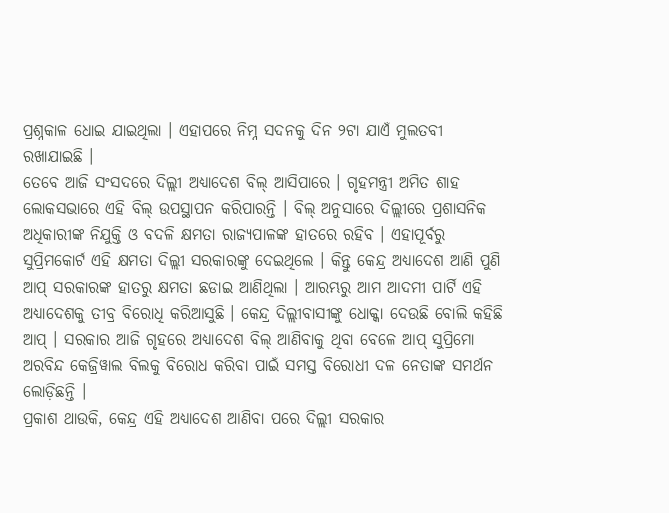ପ୍ରଶ୍ନକାଳ ଧୋଇ ଯାଇଥିଲା । ଏହାପରେ ନିମ୍ନ ସଦନକୁ ଦିନ ୨ଟା ଯାଏଁ ମୁଲତବୀ ରଖାଯାଇଛି ।
ତେବେ ଆଜି ସଂସଦରେ ଦିଲ୍ଲୀ ଅଧ୍ୟାଦେଶ ବିଲ୍ ଆସିପାରେ । ଗୃହମନ୍ତ୍ରୀ ଅମିତ ଶାହ ଲୋକସଭାରେ ଏହି ବିଲ୍ ଉପସ୍ଥାପନ କରିପାରନ୍ତି । ବିଲ୍ ଅନୁସାରେ ଦିଲ୍ଲୀରେ ପ୍ରଶାସନିକ ଅଧିକାରୀଙ୍କ ନିଯୁକ୍ତି ଓ ବଦଳି କ୍ଷମତା ରାଜ୍ୟପାଳଙ୍କ ହାତରେ ରହିବ । ଏହାପୂର୍ବରୁ ସୁପ୍ରିମକୋର୍ଟ ଏହି କ୍ଷମତା ଦିଲ୍ଲୀ ସରକାରଙ୍କୁ ଦେଇଥିଲେ । କିନ୍ତୁ କେନ୍ଦ୍ର ଅଧ୍ୟାଦେଶ ଆଣି ପୁଣି ଆପ୍ ସରକାରଙ୍କ ହାତରୁ କ୍ଷମତା ଛଡାଇ ଆଣିଥିଲା । ଆରମ୍ଭରୁ ଆମ ଆଦମୀ ପାର୍ଟି ଏହି ଅଧ୍ୟାଦେଶକୁ ତୀବ୍ର ବିରୋଧି କରିଆସୁଛି । କେନ୍ଦ୍ର ଦିଲ୍ଲୀବାସୀଙ୍କୁ ଧୋକ୍କା ଦେଉଛି ବୋଲି କହିଛି ଆପ୍ । ସରକାର ଆଜି ଗୃହରେ ଅଧ୍ୟାଦେଶ ବିଲ୍ ଆଣିବାକୁ ଥିବା ବେଳେ ଆପ୍ ସୁପ୍ରିମୋ ଅରବିନ୍ଦ କେଜ୍ରିୱାଲ ବିଲକୁ ବିରୋଧ କରିବା ପାଇଁ ସମସ୍ତ ବିରୋଧୀ ଦଳ ନେତାଙ୍କ ସମର୍ଥନ ଲୋଡ଼ିଛନ୍ତି ।
ପ୍ରକାଶ ଥାଉକି, କେନ୍ଦ୍ର ଏହି ଅଧ୍ୟାଦେଶ ଆଣିବା ପରେ ଦିଲ୍ଲୀ ସରକାର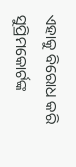ଏହାକୁ ବିରୋଧ କରି ସୁପ୍ରିମକୋର୍ଟଙ୍କ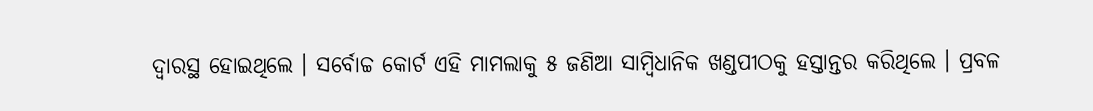ଦ୍ବାରସ୍ଥ ହୋଇଥିଲେ । ସର୍ବୋଚ୍ଚ କୋର୍ଟ ଏହି ମାମଲାକୁ ୫ ଜଣିଆ ସାମ୍ବିଧାନିକ ଖଣ୍ଡପୀଠକୁ ହସ୍ତାନ୍ତର କରିଥିଲେ । ପ୍ରବଳ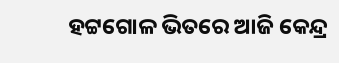ହଟ୍ଟଗୋଳ ଭିତରେ ଆଜି କେନ୍ଦ୍ର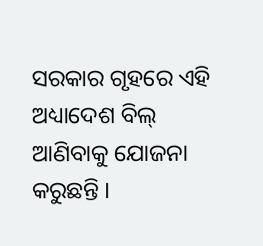ସରକାର ଗୃହରେ ଏହି ଅଧ୍ୟାଦେଶ ବିଲ୍ ଆଣିବାକୁ ଯୋଜନା କରୁଛନ୍ତି ।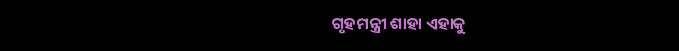ଗୃହମନ୍ତ୍ରୀ ଶାହା ଏହାକୁ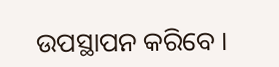ଉପସ୍ଥାପନ କରିବେ ।